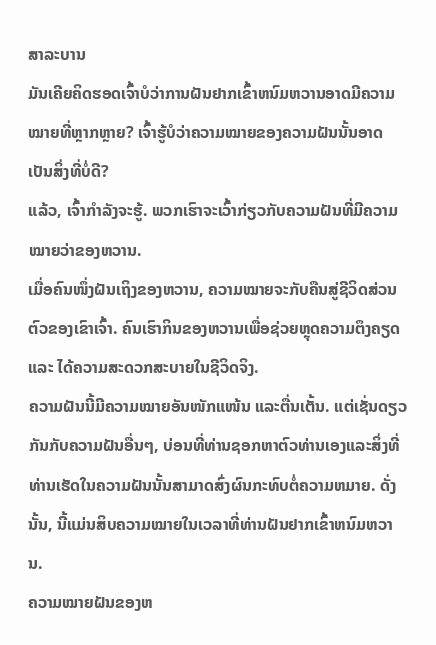ສາລະບານ
ມັນເຄີຍຄິດຮອດເຈົ້າບໍວ່າການຝັນຢາກເຂົ້າຫນົມຫວານອາດມີຄວາມໝາຍທີ່ຫຼາກຫຼາຍ? ເຈົ້າຮູ້ບໍວ່າຄວາມໝາຍຂອງຄວາມຝັນນັ້ນອາດເປັນສິ່ງທີ່ບໍ່ດີ?
ແລ້ວ, ເຈົ້າກຳລັງຈະຮູ້. ພວກເຮົາຈະເວົ້າກ່ຽວກັບຄວາມຝັນທີ່ມີຄວາມໝາຍວ່າຂອງຫວານ.
ເມື່ອຄົນໜຶ່ງຝັນເຖິງຂອງຫວານ, ຄວາມໝາຍຈະກັບຄືນສູ່ຊີວິດສ່ວນຕົວຂອງເຂົາເຈົ້າ. ຄົນເຮົາກິນຂອງຫວານເພື່ອຊ່ວຍຫຼຸດຄວາມຕຶງຄຽດ ແລະ ໄດ້ຄວາມສະດວກສະບາຍໃນຊີວິດຈິງ.
ຄວາມຝັນນີ້ມີຄວາມໝາຍອັນໜັກແໜ້ນ ແລະຕື່ນເຕັ້ນ. ແຕ່ເຊັ່ນດຽວກັນກັບຄວາມຝັນອື່ນໆ, ບ່ອນທີ່ທ່ານຊອກຫາຕົວທ່ານເອງແລະສິ່ງທີ່ທ່ານເຮັດໃນຄວາມຝັນນັ້ນສາມາດສົ່ງຜົນກະທົບຕໍ່ຄວາມຫມາຍ. ດັ່ງນັ້ນ, ນີ້ແມ່ນສິບຄວາມໝາຍໃນເວລາທີ່ທ່ານຝັນຢາກເຂົ້າຫນົມຫວານ.
ຄວາມໝາຍຝັນຂອງຫ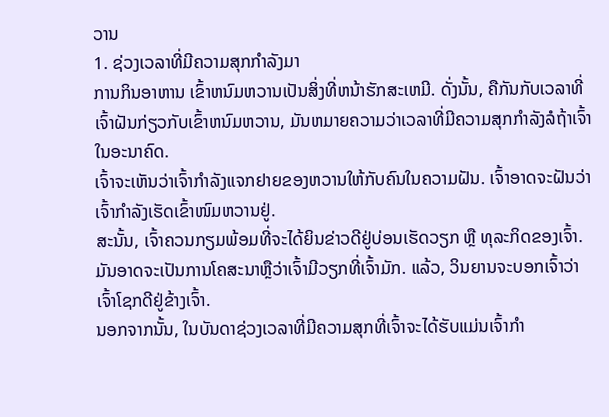ວານ
1. ຊ່ວງເວລາທີ່ມີຄວາມສຸກກຳລັງມາ
ການກິນອາຫານ ເຂົ້າຫນົມຫວານເປັນສິ່ງທີ່ຫນ້າຮັກສະເຫມີ. ດັ່ງນັ້ນ, ຄືກັນກັບເວລາທີ່ເຈົ້າຝັນກ່ຽວກັບເຂົ້າຫນົມຫວານ, ມັນຫມາຍຄວາມວ່າເວລາທີ່ມີຄວາມສຸກກໍາລັງລໍຖ້າເຈົ້າໃນອະນາຄົດ.
ເຈົ້າຈະເຫັນວ່າເຈົ້າກໍາລັງແຈກຢາຍຂອງຫວານໃຫ້ກັບຄົນໃນຄວາມຝັນ. ເຈົ້າອາດຈະຝັນວ່າເຈົ້າກຳລັງເຮັດເຂົ້າໜົມຫວານຢູ່.
ສະນັ້ນ, ເຈົ້າຄວນກຽມພ້ອມທີ່ຈະໄດ້ຍິນຂ່າວດີຢູ່ບ່ອນເຮັດວຽກ ຫຼື ທຸລະກິດຂອງເຈົ້າ. ມັນອາດຈະເປັນການໂຄສະນາຫຼືວ່າເຈົ້າມີວຽກທີ່ເຈົ້າມັກ. ແລ້ວ, ວິນຍານຈະບອກເຈົ້າວ່າເຈົ້າໂຊກດີຢູ່ຂ້າງເຈົ້າ.
ນອກຈາກນັ້ນ, ໃນບັນດາຊ່ວງເວລາທີ່ມີຄວາມສຸກທີ່ເຈົ້າຈະໄດ້ຮັບແມ່ນເຈົ້າກຳ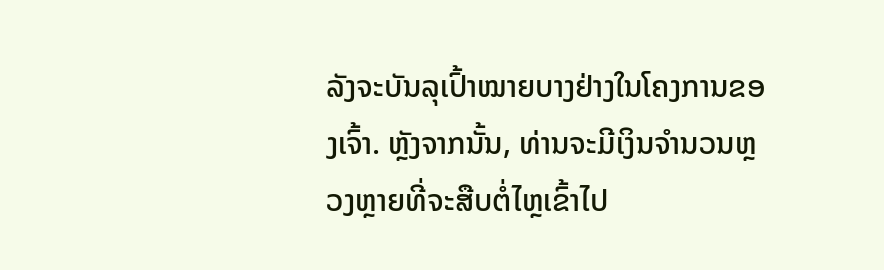ລັງຈະບັນລຸເປົ້າໝາຍບາງຢ່າງໃນໂຄງການຂອງເຈົ້າ. ຫຼັງຈາກນັ້ນ, ທ່ານຈະມີເງິນຈໍານວນຫຼວງຫຼາຍທີ່ຈະສືບຕໍ່ໄຫຼເຂົ້າໄປ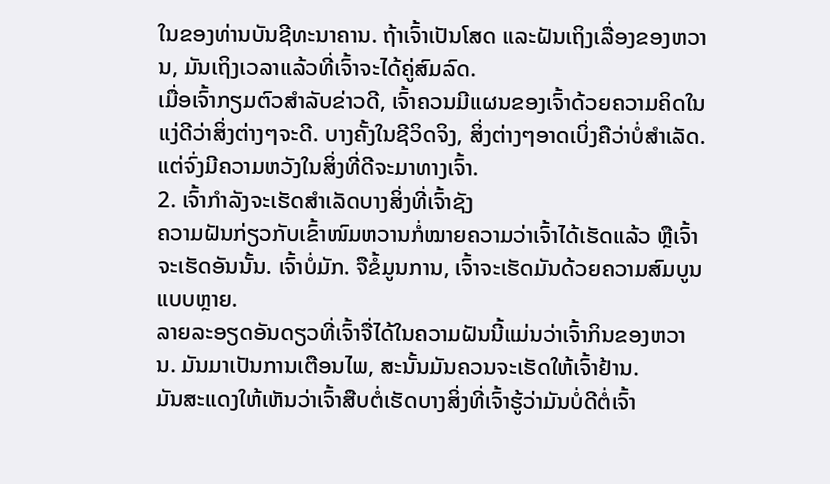ໃນຂອງທ່ານບັນຊີທະນາຄານ. ຖ້າເຈົ້າເປັນໂສດ ແລະຝັນເຖິງເລື່ອງຂອງຫວານ, ມັນເຖິງເວລາແລ້ວທີ່ເຈົ້າຈະໄດ້ຄູ່ສົມລົດ.
ເມື່ອເຈົ້າກຽມຕົວສຳລັບຂ່າວດີ, ເຈົ້າຄວນມີແຜນຂອງເຈົ້າດ້ວຍຄວາມຄິດໃນແງ່ດີວ່າສິ່ງຕ່າງໆຈະດີ. ບາງຄັ້ງໃນຊີວິດຈິງ, ສິ່ງຕ່າງໆອາດເບິ່ງຄືວ່າບໍ່ສຳເລັດ. ແຕ່ຈົ່ງມີຄວາມຫວັງໃນສິ່ງທີ່ດີຈະມາທາງເຈົ້າ.
2. ເຈົ້າກຳລັງຈະເຮັດສຳເລັດບາງສິ່ງທີ່ເຈົ້າຊັງ
ຄວາມຝັນກ່ຽວກັບເຂົ້າໜົມຫວານກໍ່ໝາຍຄວາມວ່າເຈົ້າໄດ້ເຮັດແລ້ວ ຫຼືເຈົ້າຈະເຮັດອັນນັ້ນ. ເຈົ້າບໍ່ມັກ. ຈືຂໍ້ມູນການ, ເຈົ້າຈະເຮັດມັນດ້ວຍຄວາມສົມບູນແບບຫຼາຍ.
ລາຍລະອຽດອັນດຽວທີ່ເຈົ້າຈື່ໄດ້ໃນຄວາມຝັນນີ້ແມ່ນວ່າເຈົ້າກິນຂອງຫວານ. ມັນມາເປັນການເຕືອນໄພ, ສະນັ້ນມັນຄວນຈະເຮັດໃຫ້ເຈົ້າຢ້ານ.
ມັນສະແດງໃຫ້ເຫັນວ່າເຈົ້າສືບຕໍ່ເຮັດບາງສິ່ງທີ່ເຈົ້າຮູ້ວ່າມັນບໍ່ດີຕໍ່ເຈົ້າ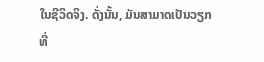ໃນຊີວິດຈິງ. ດັ່ງນັ້ນ, ມັນສາມາດເປັນວຽກທີ່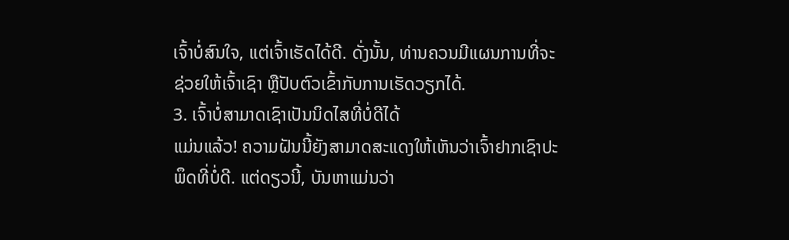ເຈົ້າບໍ່ສົນໃຈ, ແຕ່ເຈົ້າເຮັດໄດ້ດີ. ດັ່ງນັ້ນ, ທ່ານຄວນມີແຜນການທີ່ຈະຊ່ວຍໃຫ້ເຈົ້າເຊົາ ຫຼືປັບຕົວເຂົ້າກັບການເຮັດວຽກໄດ້.
3. ເຈົ້າບໍ່ສາມາດເຊົາເປັນນິດໄສທີ່ບໍ່ດີໄດ້
ແມ່ນແລ້ວ! ຄວາມຝັນນີ້ຍັງສາມາດສະແດງໃຫ້ເຫັນວ່າເຈົ້າຢາກເຊົາປະພຶດທີ່ບໍ່ດີ. ແຕ່ດຽວນີ້, ບັນຫາແມ່ນວ່າ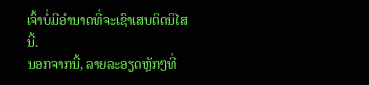ເຈົ້າບໍ່ມີອຳນາດທີ່ຈະເຊົາເສບຕິດນິໄສນີ້.
ນອກຈາກນີ້, ລາຍລະອຽດຫຼັກໆທີ່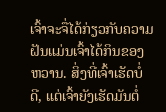ເຈົ້າຈະຈື່ໄດ້ກ່ຽວກັບຄວາມຝັນແມ່ນເຈົ້າໄດ້ກິນຂອງຫວານ. ສິ່ງທີ່ເຈົ້າເຮັດບໍ່ດີ, ແຕ່ເຈົ້າຍັງເຮັດມັນຕໍ່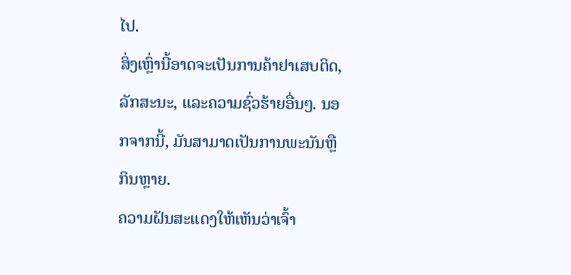ໄປ.
ສິ່ງເຫຼົ່ານີ້ອາດຈະເປັນການຄ້າຢາເສບຕິດ, ລັກສະນະ, ແລະຄວາມຊົ່ວຮ້າຍອື່ນໆ. ນອກຈາກນີ້, ມັນສາມາດເປັນການພະນັນຫຼືກິນຫຼາຍ.
ຄວາມຝັນສະແດງໃຫ້ເຫັນວ່າເຈົ້າ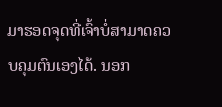ມາຮອດຈຸດທີ່ເຈົ້າບໍ່ສາມາດຄວບຄຸມຕົນເອງໄດ້. ນອກ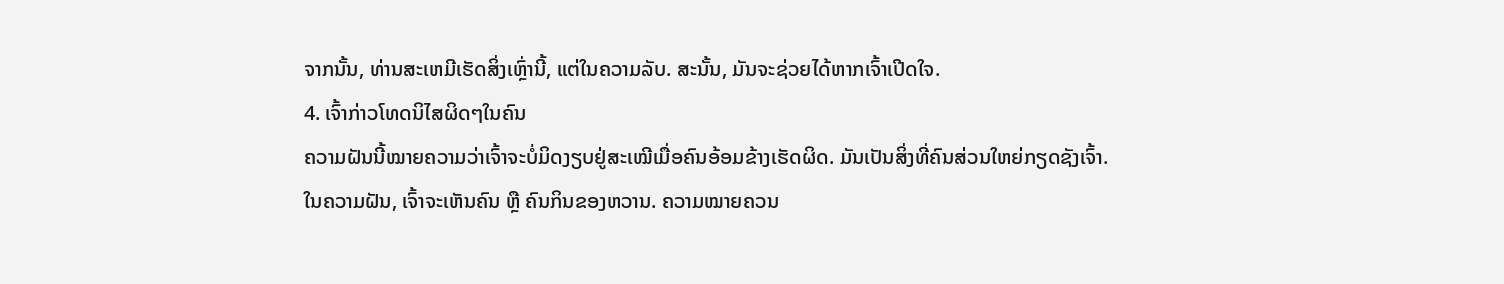ຈາກນັ້ນ, ທ່ານສະເຫມີເຮັດສິ່ງເຫຼົ່ານີ້, ແຕ່ໃນຄວາມລັບ. ສະນັ້ນ, ມັນຈະຊ່ວຍໄດ້ຫາກເຈົ້າເປີດໃຈ.
4. ເຈົ້າກ່າວໂທດນິໄສຜິດໆໃນຄົນ
ຄວາມຝັນນີ້ໝາຍຄວາມວ່າເຈົ້າຈະບໍ່ມິດງຽບຢູ່ສະເໝີເມື່ອຄົນອ້ອມຂ້າງເຮັດຜິດ. ມັນເປັນສິ່ງທີ່ຄົນສ່ວນໃຫຍ່ກຽດຊັງເຈົ້າ.
ໃນຄວາມຝັນ, ເຈົ້າຈະເຫັນຄົນ ຫຼື ຄົນກິນຂອງຫວານ. ຄວາມໝາຍຄວນ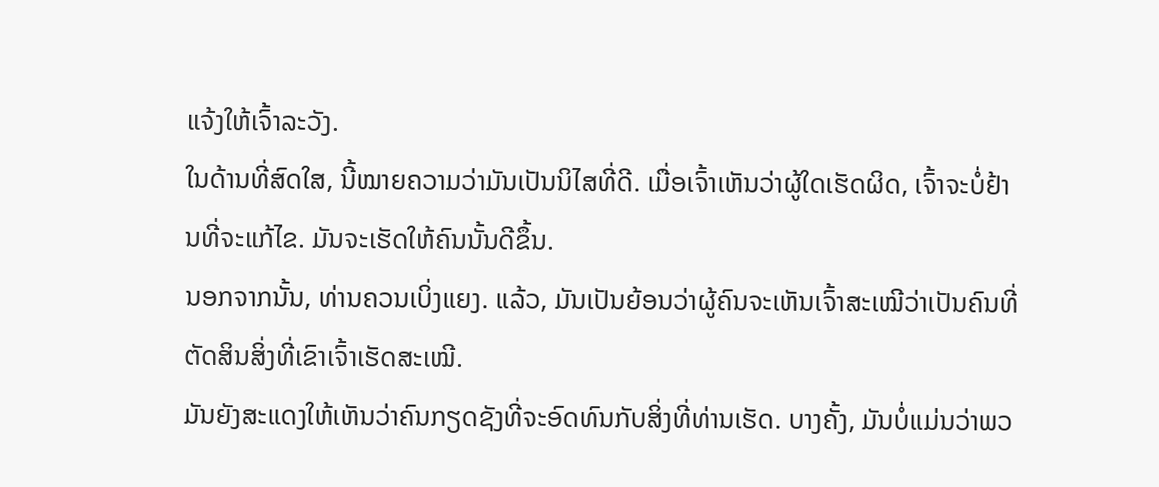ແຈ້ງໃຫ້ເຈົ້າລະວັງ.
ໃນດ້ານທີ່ສົດໃສ, ນີ້ໝາຍຄວາມວ່າມັນເປັນນິໄສທີ່ດີ. ເມື່ອເຈົ້າເຫັນວ່າຜູ້ໃດເຮັດຜິດ, ເຈົ້າຈະບໍ່ຢ້ານທີ່ຈະແກ້ໄຂ. ມັນຈະເຮັດໃຫ້ຄົນນັ້ນດີຂຶ້ນ.
ນອກຈາກນັ້ນ, ທ່ານຄວນເບິ່ງແຍງ. ແລ້ວ, ມັນເປັນຍ້ອນວ່າຜູ້ຄົນຈະເຫັນເຈົ້າສະເໝີວ່າເປັນຄົນທີ່ຕັດສິນສິ່ງທີ່ເຂົາເຈົ້າເຮັດສະເໝີ.
ມັນຍັງສະແດງໃຫ້ເຫັນວ່າຄົນກຽດຊັງທີ່ຈະອົດທົນກັບສິ່ງທີ່ທ່ານເຮັດ. ບາງຄັ້ງ, ມັນບໍ່ແມ່ນວ່າພວ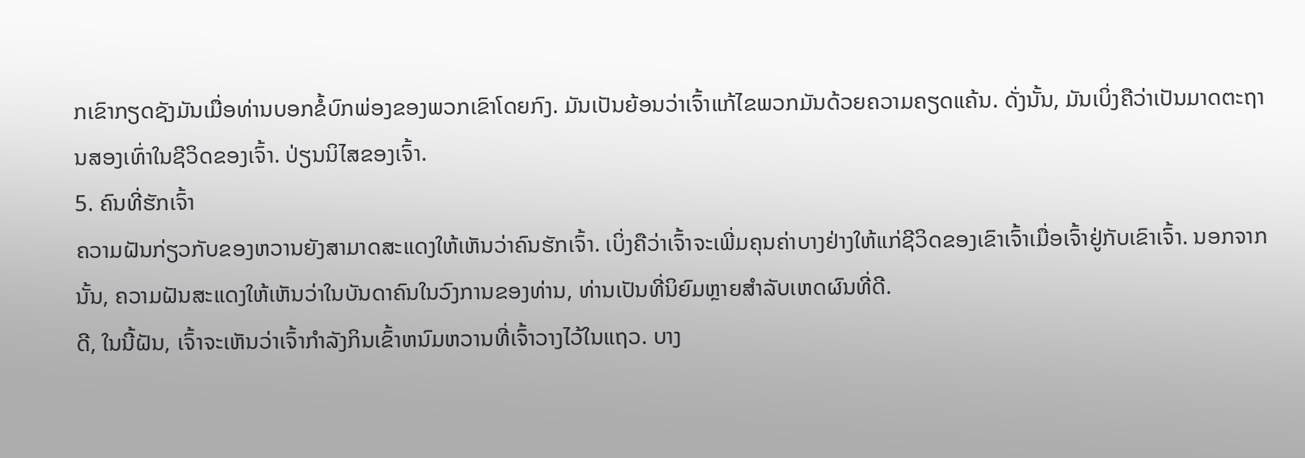ກເຂົາກຽດຊັງມັນເມື່ອທ່ານບອກຂໍ້ບົກພ່ອງຂອງພວກເຂົາໂດຍກົງ. ມັນເປັນຍ້ອນວ່າເຈົ້າແກ້ໄຂພວກມັນດ້ວຍຄວາມຄຽດແຄ້ນ. ດັ່ງນັ້ນ, ມັນເບິ່ງຄືວ່າເປັນມາດຕະຖານສອງເທົ່າໃນຊີວິດຂອງເຈົ້າ. ປ່ຽນນິໄສຂອງເຈົ້າ.
5. ຄົນທີ່ຮັກເຈົ້າ
ຄວາມຝັນກ່ຽວກັບຂອງຫວານຍັງສາມາດສະແດງໃຫ້ເຫັນວ່າຄົນຮັກເຈົ້າ. ເບິ່ງຄືວ່າເຈົ້າຈະເພີ່ມຄຸນຄ່າບາງຢ່າງໃຫ້ແກ່ຊີວິດຂອງເຂົາເຈົ້າເມື່ອເຈົ້າຢູ່ກັບເຂົາເຈົ້າ. ນອກຈາກນັ້ນ, ຄວາມຝັນສະແດງໃຫ້ເຫັນວ່າໃນບັນດາຄົນໃນວົງການຂອງທ່ານ, ທ່ານເປັນທີ່ນິຍົມຫຼາຍສໍາລັບເຫດຜົນທີ່ດີ.
ດີ, ໃນນີ້ຝັນ, ເຈົ້າຈະເຫັນວ່າເຈົ້າກໍາລັງກິນເຂົ້າຫນົມຫວານທີ່ເຈົ້າວາງໄວ້ໃນແຖວ. ບາງ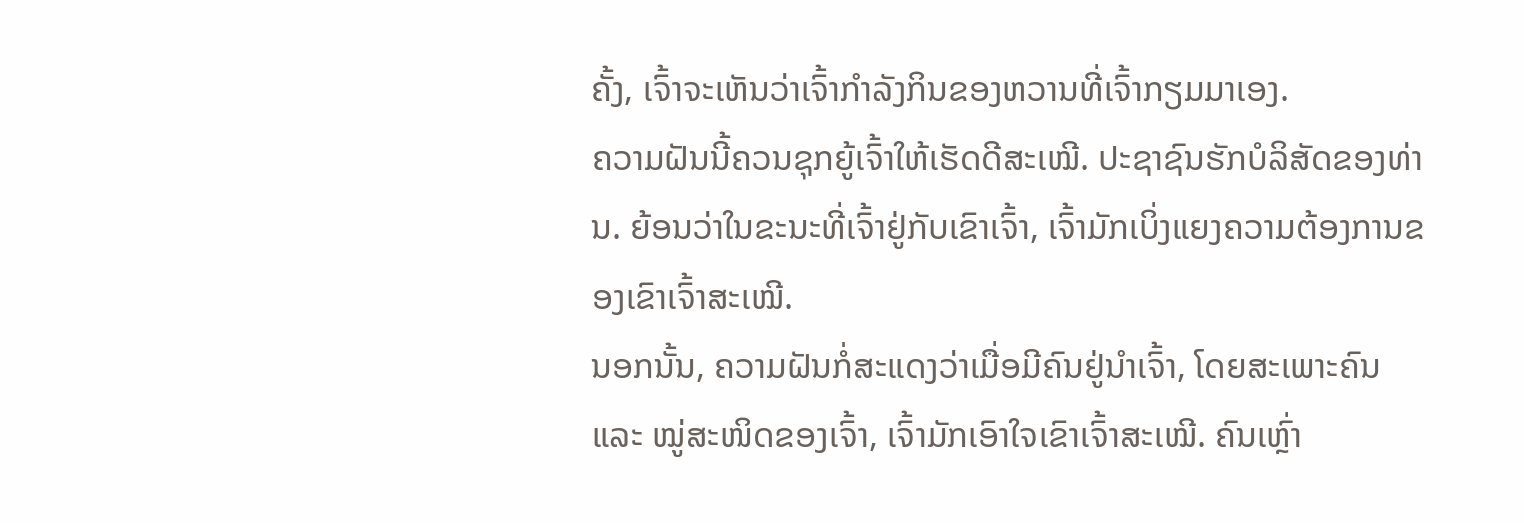ຄັ້ງ, ເຈົ້າຈະເຫັນວ່າເຈົ້າກຳລັງກິນຂອງຫວານທີ່ເຈົ້າກຽມມາເອງ.
ຄວາມຝັນນີ້ຄວນຊຸກຍູ້ເຈົ້າໃຫ້ເຮັດດີສະເໝີ. ປະຊາຊົນຮັກບໍລິສັດຂອງທ່ານ. ຍ້ອນວ່າໃນຂະນະທີ່ເຈົ້າຢູ່ກັບເຂົາເຈົ້າ, ເຈົ້າມັກເບິ່ງແຍງຄວາມຕ້ອງການຂອງເຂົາເຈົ້າສະເໝີ.
ນອກນັ້ນ, ຄວາມຝັນກໍ່ສະແດງວ່າເມື່ອມີຄົນຢູ່ນຳເຈົ້າ, ໂດຍສະເພາະຄົນ ແລະ ໝູ່ສະໜິດຂອງເຈົ້າ, ເຈົ້າມັກເອົາໃຈເຂົາເຈົ້າສະເໝີ. ຄົນເຫຼົ່າ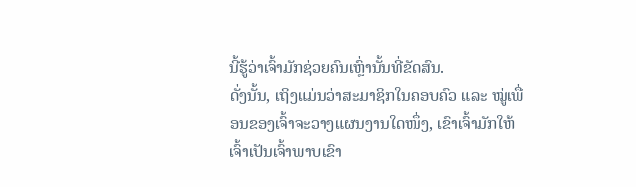ນີ້ຮູ້ວ່າເຈົ້າມັກຊ່ວຍຄົນເຫຼົ່ານັ້ນທີ່ຂັດສົນ.
ດັ່ງນັ້ນ, ເຖິງແມ່ນວ່າສະມາຊິກໃນຄອບຄົວ ແລະ ໝູ່ເພື່ອນຂອງເຈົ້າຈະວາງແຜນງານໃດໜຶ່ງ, ເຂົາເຈົ້າມັກໃຫ້ເຈົ້າເປັນເຈົ້າພາບເຂົາ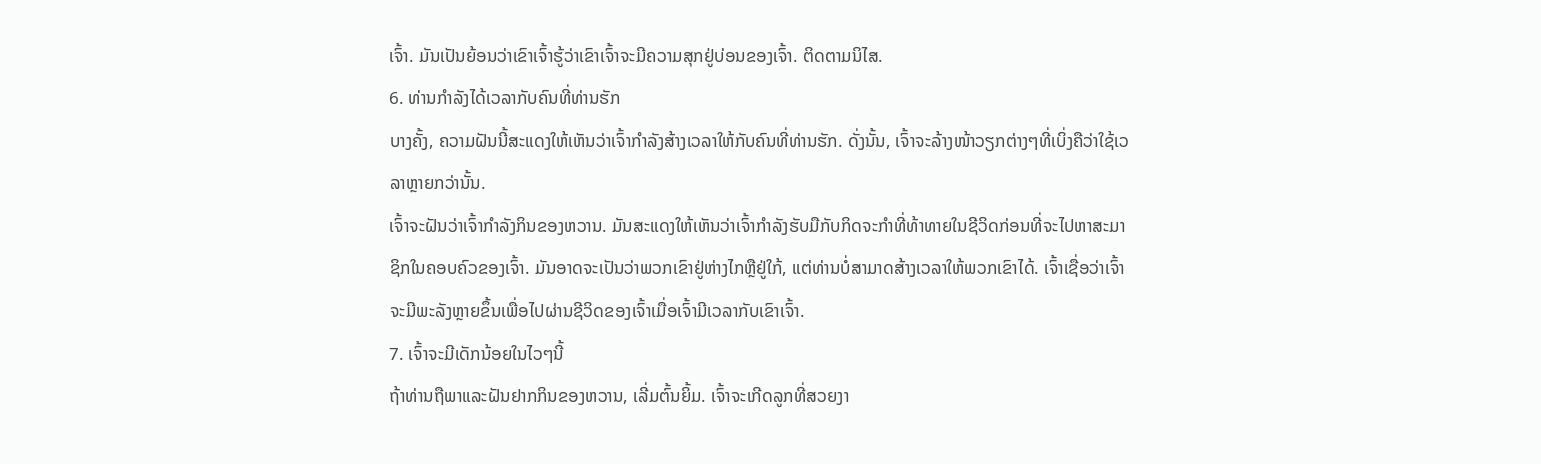ເຈົ້າ. ມັນເປັນຍ້ອນວ່າເຂົາເຈົ້າຮູ້ວ່າເຂົາເຈົ້າຈະມີຄວາມສຸກຢູ່ບ່ອນຂອງເຈົ້າ. ຕິດຕາມນິໄສ.
6. ທ່ານກຳລັງໄດ້ເວລາກັບຄົນທີ່ທ່ານຮັກ
ບາງຄັ້ງ, ຄວາມຝັນນີ້ສະແດງໃຫ້ເຫັນວ່າເຈົ້າກຳລັງສ້າງເວລາໃຫ້ກັບຄົນທີ່ທ່ານຮັກ. ດັ່ງນັ້ນ, ເຈົ້າຈະລ້າງໜ້າວຽກຕ່າງໆທີ່ເບິ່ງຄືວ່າໃຊ້ເວລາຫຼາຍກວ່ານັ້ນ.
ເຈົ້າຈະຝັນວ່າເຈົ້າກຳລັງກິນຂອງຫວານ. ມັນສະແດງໃຫ້ເຫັນວ່າເຈົ້າກໍາລັງຮັບມືກັບກິດຈະກໍາທີ່ທ້າທາຍໃນຊີວິດກ່ອນທີ່ຈະໄປຫາສະມາຊິກໃນຄອບຄົວຂອງເຈົ້າ. ມັນອາດຈະເປັນວ່າພວກເຂົາຢູ່ຫ່າງໄກຫຼືຢູ່ໃກ້, ແຕ່ທ່ານບໍ່ສາມາດສ້າງເວລາໃຫ້ພວກເຂົາໄດ້. ເຈົ້າເຊື່ອວ່າເຈົ້າຈະມີພະລັງຫຼາຍຂຶ້ນເພື່ອໄປຜ່ານຊີວິດຂອງເຈົ້າເມື່ອເຈົ້າມີເວລາກັບເຂົາເຈົ້າ.
7. ເຈົ້າຈະມີເດັກນ້ອຍໃນໄວໆນີ້
ຖ້າທ່ານຖືພາແລະຝັນຢາກກິນຂອງຫວານ, ເລີ່ມຕົ້ນຍິ້ມ. ເຈົ້າຈະເກີດລູກທີ່ສວຍງາ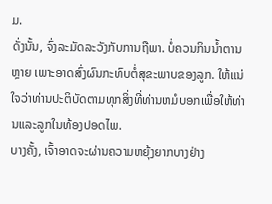ມ.
ດັ່ງນັ້ນ, ຈົ່ງລະມັດລະວັງກັບການຖືພາ. ບໍ່ຄວນກິນນໍ້າຕານຫຼາຍ ເພາະອາດສົ່ງຜົນກະທົບຕໍ່ສຸຂະພາບຂອງລູກ. ໃຫ້ແນ່ໃຈວ່າທ່ານປະຕິບັດຕາມທຸກສິ່ງທີ່ທ່ານຫມໍບອກເພື່ອໃຫ້ທ່ານແລະລູກໃນທ້ອງປອດໄພ.
ບາງຄັ້ງ, ເຈົ້າອາດຈະຜ່ານຄວາມຫຍຸ້ງຍາກບາງຢ່າງ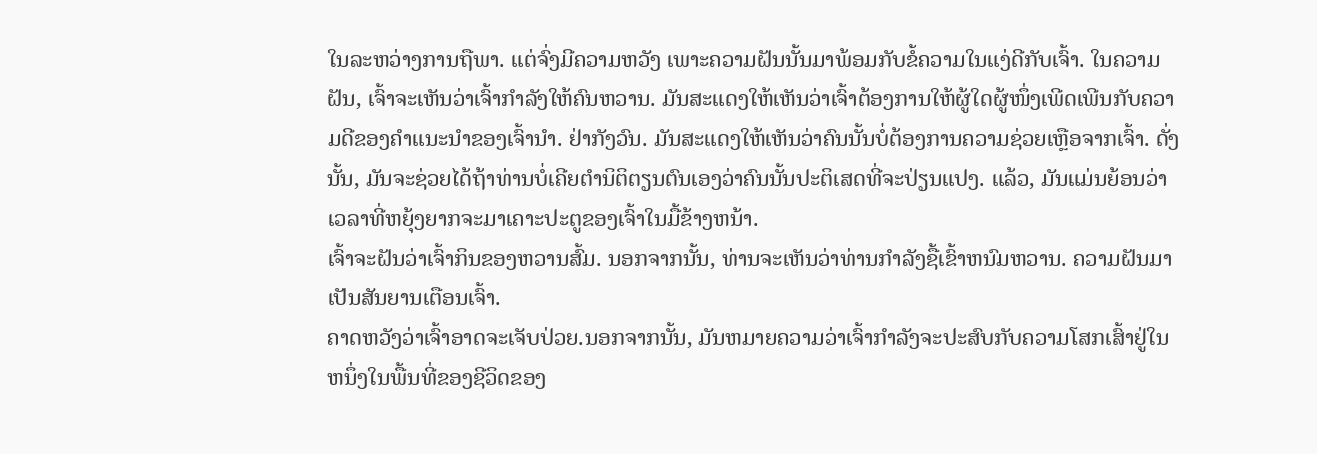ໃນລະຫວ່າງການຖືພາ. ແຕ່ຈົ່ງມີຄວາມຫວັງ ເພາະຄວາມຝັນນັ້ນມາພ້ອມກັບຂໍ້ຄວາມໃນແງ່ດີກັບເຈົ້າ. ໃນຄວາມຝັນ, ເຈົ້າຈະເຫັນວ່າເຈົ້າກໍາລັງໃຫ້ຄົນຫວານ. ມັນສະແດງໃຫ້ເຫັນວ່າເຈົ້າຕ້ອງການໃຫ້ຜູ້ໃດຜູ້ໜຶ່ງເພີດເພີນກັບຄວາມດີຂອງຄຳແນະນຳຂອງເຈົ້ານຳ. ຢ່າກັງວົນ. ມັນສະແດງໃຫ້ເຫັນວ່າຄົນນັ້ນບໍ່ຕ້ອງການຄວາມຊ່ວຍເຫຼືອຈາກເຈົ້າ. ດັ່ງນັ້ນ, ມັນຈະຊ່ວຍໄດ້ຖ້າທ່ານບໍ່ເຄີຍຕໍານິຕິຕຽນຕົນເອງວ່າຄົນນັ້ນປະຕິເສດທີ່ຈະປ່ຽນແປງ. ແລ້ວ, ມັນແມ່ນຍ້ອນວ່າເວລາທີ່ຫຍຸ້ງຍາກຈະມາເຄາະປະຕູຂອງເຈົ້າໃນມື້ຂ້າງຫນ້າ.
ເຈົ້າຈະຝັນວ່າເຈົ້າກິນຂອງຫວານສົ້ມ. ນອກຈາກນັ້ນ, ທ່ານຈະເຫັນວ່າທ່ານກໍາລັງຊື້ເຂົ້າຫນົມຫວານ. ຄວາມຝັນມາເປັນສັນຍານເຕືອນເຈົ້າ.
ຄາດຫວັງວ່າເຈົ້າອາດຈະເຈັບປ່ວຍ.ນອກຈາກນັ້ນ, ມັນຫມາຍຄວາມວ່າເຈົ້າກໍາລັງຈະປະສົບກັບຄວາມໂສກເສົ້າຢູ່ໃນຫນຶ່ງໃນພື້ນທີ່ຂອງຊີວິດຂອງ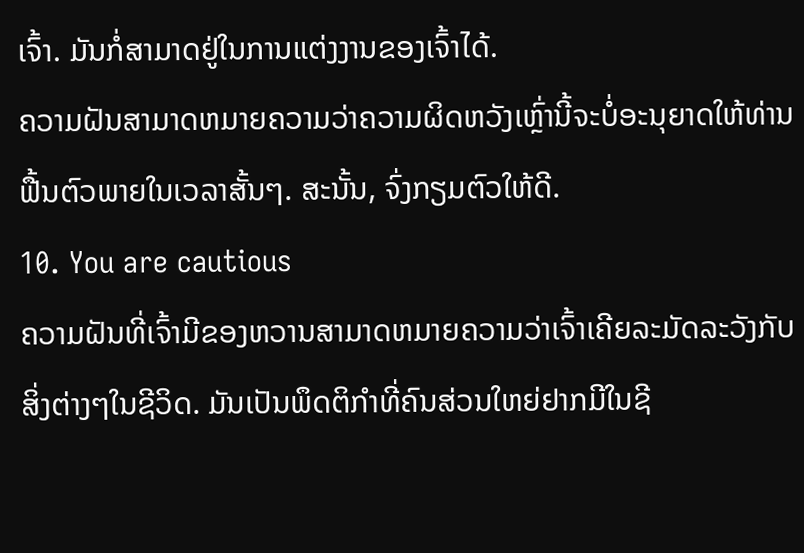ເຈົ້າ. ມັນກໍ່ສາມາດຢູ່ໃນການແຕ່ງງານຂອງເຈົ້າໄດ້.
ຄວາມຝັນສາມາດຫມາຍຄວາມວ່າຄວາມຜິດຫວັງເຫຼົ່ານີ້ຈະບໍ່ອະນຸຍາດໃຫ້ທ່ານຟື້ນຕົວພາຍໃນເວລາສັ້ນໆ. ສະນັ້ນ, ຈົ່ງກຽມຕົວໃຫ້ດີ.
10. You are cautious
ຄວາມຝັນທີ່ເຈົ້າມີຂອງຫວານສາມາດຫມາຍຄວາມວ່າເຈົ້າເຄີຍລະມັດລະວັງກັບສິ່ງຕ່າງໆໃນຊີວິດ. ມັນເປັນພຶດຕິກໍາທີ່ຄົນສ່ວນໃຫຍ່ຢາກມີໃນຊີ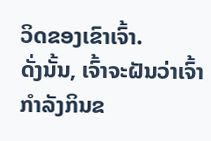ວິດຂອງເຂົາເຈົ້າ.
ດັ່ງນັ້ນ, ເຈົ້າຈະຝັນວ່າເຈົ້າກໍາລັງກິນຂ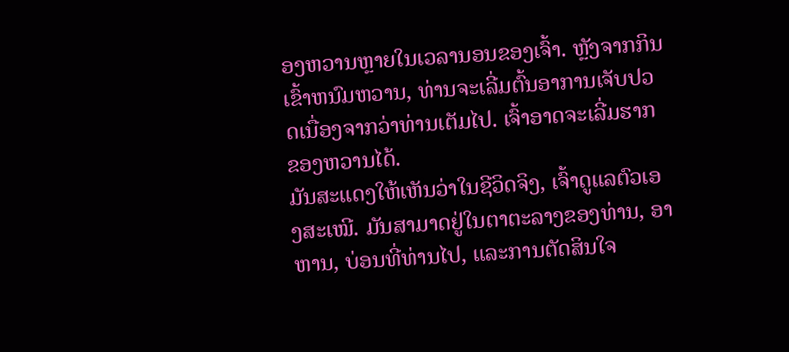ອງຫວານຫຼາຍໃນເວລານອນຂອງເຈົ້າ. ຫຼັງຈາກກິນເຂົ້າຫນົມຫວານ, ທ່ານຈະເລີ່ມຕົ້ນອາການເຈັບປວດເນື່ອງຈາກວ່າທ່ານເຕັມໄປ. ເຈົ້າອາດຈະເລີ່ມຮາກຂອງຫວານໄດ້.
ມັນສະແດງໃຫ້ເຫັນວ່າໃນຊີວິດຈິງ, ເຈົ້າດູແລຕົວເອງສະເໝີ. ມັນສາມາດຢູ່ໃນຕາຕະລາງຂອງທ່ານ, ອາຫານ, ບ່ອນທີ່ທ່ານໄປ, ແລະການຕັດສິນໃຈ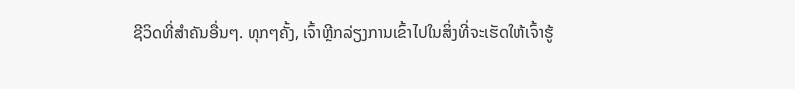ຊີວິດທີ່ສໍາຄັນອື່ນໆ. ທຸກໆຄັ້ງ, ເຈົ້າຫຼີກລ່ຽງການເຂົ້າໄປໃນສິ່ງທີ່ຈະເຮັດໃຫ້ເຈົ້າຮູ້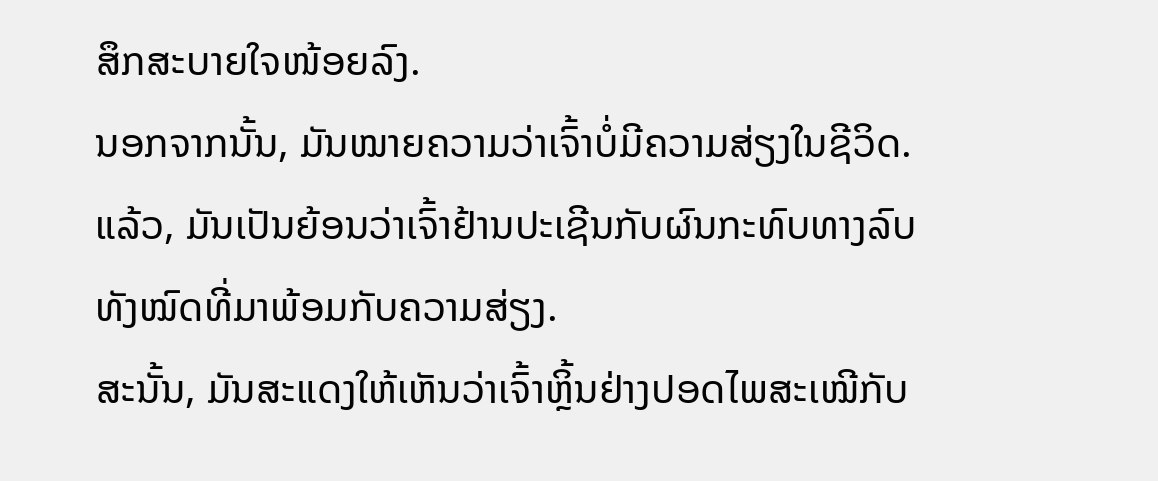ສຶກສະບາຍໃຈໜ້ອຍລົງ.
ນອກຈາກນັ້ນ, ມັນໝາຍຄວາມວ່າເຈົ້າບໍ່ມີຄວາມສ່ຽງໃນຊີວິດ. ແລ້ວ, ມັນເປັນຍ້ອນວ່າເຈົ້າຢ້ານປະເຊີນກັບຜົນກະທົບທາງລົບທັງໝົດທີ່ມາພ້ອມກັບຄວາມສ່ຽງ.
ສະນັ້ນ, ມັນສະແດງໃຫ້ເຫັນວ່າເຈົ້າຫຼິ້ນຢ່າງປອດໄພສະເໝີກັບ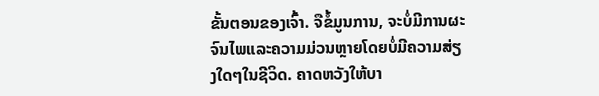ຂັ້ນຕອນຂອງເຈົ້າ. ຈືຂໍ້ມູນການ, ຈະບໍ່ມີການຜະຈົນໄພແລະຄວາມມ່ວນຫຼາຍໂດຍບໍ່ມີຄວາມສ່ຽງໃດໆໃນຊີວິດ. ຄາດຫວັງໃຫ້ບາ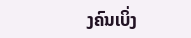ງຄົນເບິ່ງ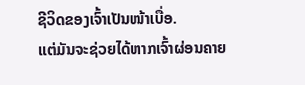ຊີວິດຂອງເຈົ້າເປັນໜ້າເບື່ອ.
ແຕ່ມັນຈະຊ່ວຍໄດ້ຫາກເຈົ້າຜ່ອນຄາຍ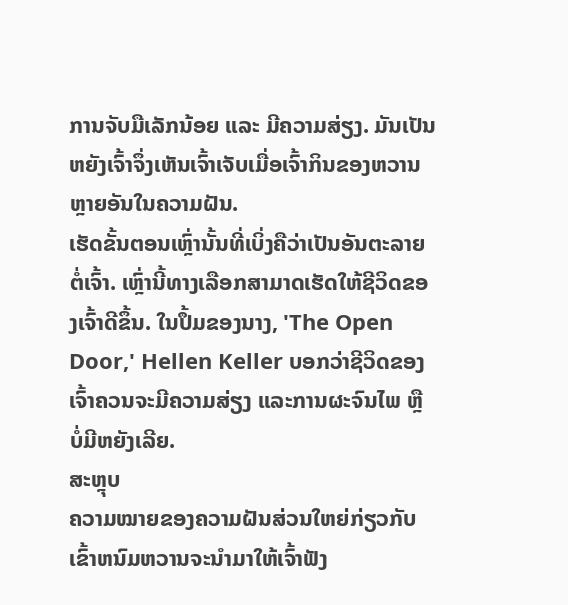ການຈັບມືເລັກນ້ອຍ ແລະ ມີຄວາມສ່ຽງ. ມັນເປັນຫຍັງເຈົ້າຈຶ່ງເຫັນເຈົ້າເຈັບເມື່ອເຈົ້າກິນຂອງຫວານຫຼາຍອັນໃນຄວາມຝັນ.
ເຮັດຂັ້ນຕອນເຫຼົ່ານັ້ນທີ່ເບິ່ງຄືວ່າເປັນອັນຕະລາຍຕໍ່ເຈົ້າ. ເຫຼົ່ານີ້ທາງເລືອກສາມາດເຮັດໃຫ້ຊີວິດຂອງເຈົ້າດີຂຶ້ນ. ໃນປຶ້ມຂອງນາງ, 'The Open Door,' Hellen Keller ບອກວ່າຊີວິດຂອງເຈົ້າຄວນຈະມີຄວາມສ່ຽງ ແລະການຜະຈົນໄພ ຫຼືບໍ່ມີຫຍັງເລີຍ.
ສະຫຼຸບ
ຄວາມໝາຍຂອງຄວາມຝັນສ່ວນໃຫຍ່ກ່ຽວກັບເຂົ້າຫນົມຫວານຈະນໍາມາໃຫ້ເຈົ້າຟັງ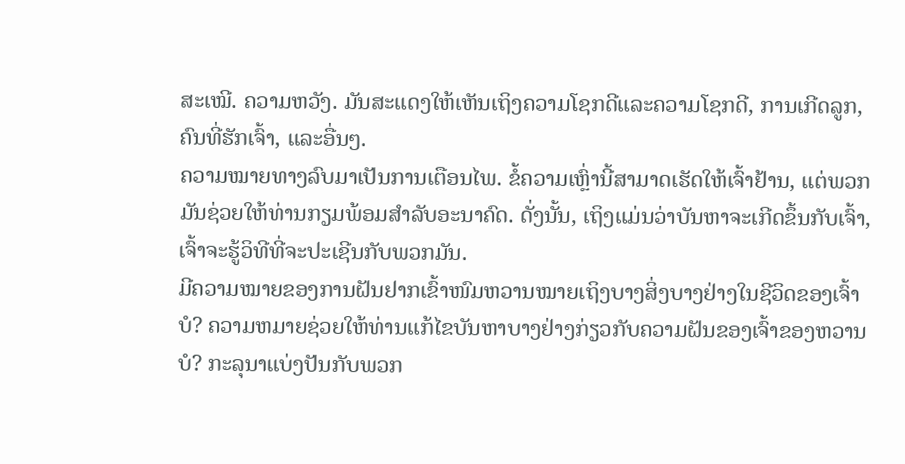ສະເໝີ. ຄວາມຫວັງ. ມັນສະແດງໃຫ້ເຫັນເຖິງຄວາມໂຊກດີແລະຄວາມໂຊກດີ, ການເກີດລູກ, ຄົນທີ່ຮັກເຈົ້າ, ແລະອື່ນໆ.
ຄວາມໝາຍທາງລົບມາເປັນການເຕືອນໄພ. ຂໍ້ຄວາມເຫຼົ່ານີ້ສາມາດເຮັດໃຫ້ເຈົ້າຢ້ານ, ແຕ່ພວກມັນຊ່ວຍໃຫ້ທ່ານກຽມພ້ອມສໍາລັບອະນາຄົດ. ດັ່ງນັ້ນ, ເຖິງແມ່ນວ່າບັນຫາຈະເກີດຂຶ້ນກັບເຈົ້າ, ເຈົ້າຈະຮູ້ວິທີທີ່ຈະປະເຊີນກັບພວກມັນ.
ມີຄວາມໝາຍຂອງການຝັນຢາກເຂົ້າໜົມຫວານໝາຍເຖິງບາງສິ່ງບາງຢ່າງໃນຊີວິດຂອງເຈົ້າບໍ? ຄວາມຫມາຍຊ່ວຍໃຫ້ທ່ານແກ້ໄຂບັນຫາບາງຢ່າງກ່ຽວກັບຄວາມຝັນຂອງເຈົ້າຂອງຫວານບໍ? ກະລຸນາແບ່ງປັນກັບພວກ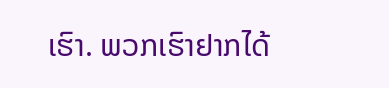ເຮົາ. ພວກເຮົາຢາກໄດ້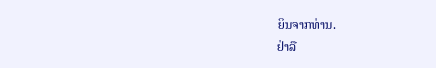ຍິນຈາກທ່ານ.
ຢ່າລື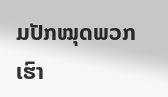ມປັກໝຸດພວກເຮົາ